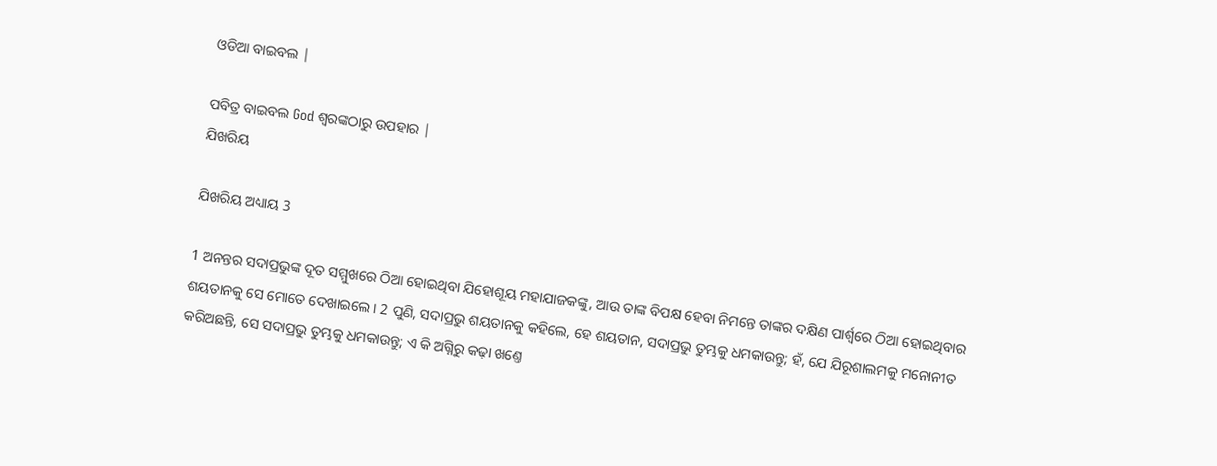ଓଡିଆ ବାଇବଲ |

ପବିତ୍ର ବାଇବଲ God ଶ୍ବରଙ୍କଠାରୁ ଉପହାର |
ଯିଖରିୟ

ଯିଖରିୟ ଅଧ୍ୟାୟ 3

1 ଅନନ୍ତର ସଦାପ୍ରଭୁଙ୍କ ଦୂତ ସମ୍ମୁଖରେ ଠିଆ ହୋଇଥିବା ଯିହୋଶୂୟ ମହାଯାଜକଙ୍କୁ, ଆଉ ତାଙ୍କ ବିପକ୍ଷ ହେବା ନିମନ୍ତେ ତାଙ୍କର ଦକ୍ଷିଣ ପାର୍ଶ୍ଵରେ ଠିଆ ହୋଇଥିବାର ଶୟତାନକୁ ସେ ମୋତେ ଦେଖାଇଲେ । 2 ପୁଣି, ସଦାପ୍ରଭୁ ଶୟତାନକୁ କହିଲେ, ହେ ଶୟତାନ, ସଦାପ୍ରଭୁ ତୁମ୍ଭକୁ ଧମକାଉନ୍ତୁ; ହଁ, ଯେ ଯିରୂଶାଲମକୁ ମନୋନୀତ କରିଅଛନ୍ତି, ସେ ସଦାପ୍ରଭୁ ତୁମ୍ଭକୁ ଧମକାଉନ୍ତୁ; ଏ କି ଅଗ୍ନିରୁ କଢ଼ା ଖଣ୍ତେ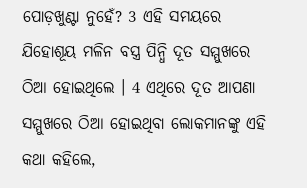ପୋଡ଼ଖୁଣ୍ଟା ନୁହେଁ? 3 ଏହି ସମୟରେ ଯିହୋଶୂୟ ମଳିନ ବସ୍ତ୍ର ପିନ୍ଧି ଦୂତ ସମ୍ମୁଖରେ ଠିଆ ହୋଇଥିଲେ । 4 ଏଥିରେ ଦୂତ ଆପଣା ସମ୍ମୁଖରେ ଠିଆ ହୋଇଥିବା ଲୋକମାନଙ୍କୁ ଏହି କଥା କହିଲେ,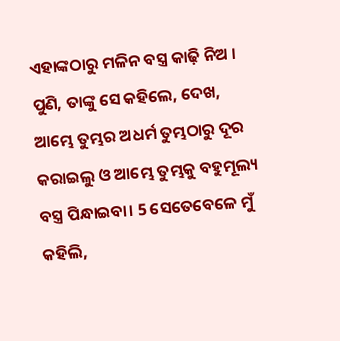ଏହାଙ୍କଠାରୁ ମଳିନ ବସ୍ତ୍ର କାଢ଼ି ନିଅ । ପୁଣି, ତାଙ୍କୁ ସେ କହିଲେ, ଦେଖ, ଆମ୍ଭେ ତୁମ୍ଭର ଅଧର୍ମ ତୁମ୍ଭଠାରୁ ଦୂର କରାଇଲୁ ଓ ଆମ୍ଭେ ତୁମ୍ଭକୁ ବହୁମୂଲ୍ୟ ବସ୍ତ୍ର ପିନ୍ଧାଇବା। 5 ସେତେବେଳେ ମୁଁ କହିଲି,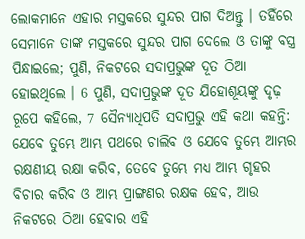ଲୋକମାନେ ଏହାର ମସ୍ତକରେ ସୁନ୍ଦର ପାଗ ଦିଅନ୍ତୁ । ତହିଁରେ ସେମାନେ ତାଙ୍କ ମସ୍ତକରେ ସୁନ୍ଦର ପାଗ ଦେଲେ ଓ ତାଙ୍କୁ ବସ୍ତ୍ର ପିନ୍ଧାଇଲେ; ପୁଣି, ନିକଟରେ ସଦାପ୍ରଭୁଙ୍କ ଦୂତ ଠିଆ ହୋଇଥିଲେ । 6 ପୁଣି, ସଦାପ୍ରଭୁଙ୍କ ଦୂତ ଯିହୋଶୂୟଙ୍କୁ ଦୃଢ଼ ରୂପେ କହିଲେ, 7 ସୈନ୍ୟାଧିପତି ସଦାପ୍ରଭୁ ଏହି କଥା କହନ୍ତି: ଯେବେ ତୁମ୍ଭେ ଆମ୍ଭ ପଥରେ ଚାଲିବ ଓ ଯେବେ ତୁମ୍ଭେ ଆମ୍ଭର ରକ୍ଷଣୀୟ ରକ୍ଷା କରିବ, ତେବେ ତୁମ୍ଭେ ମଧ୍ୟ ଆମ୍ଭ ଗୃହର ବିଚାର କରିବ ଓ ଆମ୍ଭ ପ୍ରାଙ୍ଗଣର ରକ୍ଷକ ହେବ, ଆଉ ନିକଟରେ ଠିଆ ହେବାର ଏହି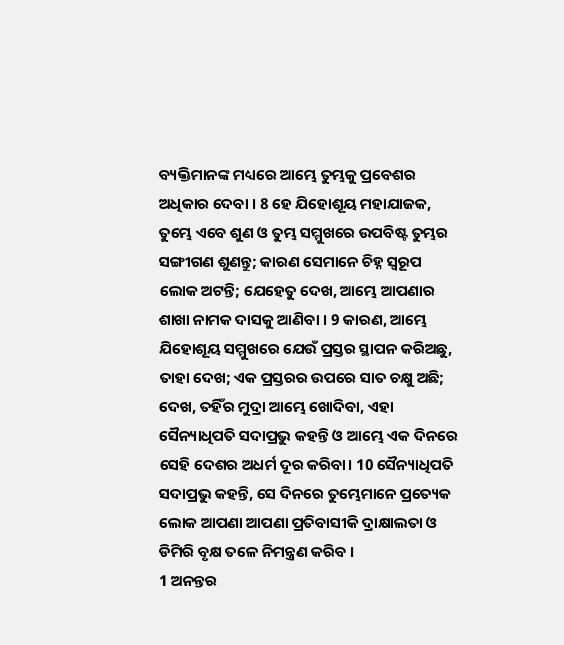ବ୍ୟକ୍ତିମାନଙ୍କ ମଧ୍ୟରେ ଆମ୍ଭେ ତୁମ୍ଭକୁ ପ୍ରବେଶର ଅଧିକାର ଦେବା । 8 ହେ ଯିହୋଶୂୟ ମହାଯାଜକ, ତୁମ୍ଭେ ଏବେ ଶୁଣ ଓ ତୁମ୍ଭ ସମ୍ମୁଖରେ ଉପବିଷ୍ଟ ତୁମ୍ଭର ସଙ୍ଗୀଗଣ ଶୁଣନ୍ତୁ; କାରଣ ସେମାନେ ଚିହ୍ନ ସ୍ଵରୂପ ଲୋକ ଅଟନ୍ତି; ଯେହେତୁ ଦେଖ, ଆମ୍ଭେ ଆପଣାର ଶାଖା ନାମକ ଦାସକୁ ଆଣିବା । 9 କାରଣ, ଆମ୍ଭେ ଯିହୋଶୂୟ ସମ୍ମୁଖରେ ଯେଉଁ ପ୍ରସ୍ତର ସ୍ଥାପନ କରିଅଛୁ, ତାହା ଦେଖ; ଏକ ପ୍ରସ୍ତରର ଉପରେ ସାତ ଚକ୍ଷୁ ଅଛି; ଦେଖ, ତହିଁର ମୁଦ୍ରା ଆମ୍ଭେ ଖୋଦିବା, ଏହା ସୈନ୍ୟାଧିପତି ସଦାପ୍ରଭୁ କହନ୍ତି ଓ ଆମ୍ଭେ ଏକ ଦିନରେ ସେହି ଦେଶର ଅଧର୍ମ ଦୂର କରିବା। 10 ସୈନ୍ୟାଧିପତି ସଦାପ୍ରଭୁ କହନ୍ତି, ସେ ଦିନରେ ତୁମ୍ଭେମାନେ ପ୍ରତ୍ୟେକ ଲୋକ ଆପଣା ଆପଣା ପ୍ରତିବାସୀକି ଦ୍ରାକ୍ଷାଲତା ଓ ଡିମିରି ବୃକ୍ଷ ତଳେ ନିମନ୍ତ୍ରଣ କରିବ ।
1 ଅନନ୍ତର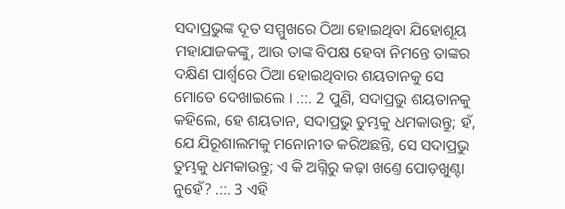ସଦାପ୍ରଭୁଙ୍କ ଦୂତ ସମ୍ମୁଖରେ ଠିଆ ହୋଇଥିବା ଯିହୋଶୂୟ ମହାଯାଜକଙ୍କୁ, ଆଉ ତାଙ୍କ ବିପକ୍ଷ ହେବା ନିମନ୍ତେ ତାଙ୍କର ଦକ୍ଷିଣ ପାର୍ଶ୍ଵରେ ଠିଆ ହୋଇଥିବାର ଶୟତାନକୁ ସେ ମୋତେ ଦେଖାଇଲେ । .::. 2 ପୁଣି, ସଦାପ୍ରଭୁ ଶୟତାନକୁ କହିଲେ, ହେ ଶୟତାନ, ସଦାପ୍ରଭୁ ତୁମ୍ଭକୁ ଧମକାଉନ୍ତୁ; ହଁ, ଯେ ଯିରୂଶାଲମକୁ ମନୋନୀତ କରିଅଛନ୍ତି, ସେ ସଦାପ୍ରଭୁ ତୁମ୍ଭକୁ ଧମକାଉନ୍ତୁ; ଏ କି ଅଗ୍ନିରୁ କଢ଼ା ଖଣ୍ତେ ପୋଡ଼ଖୁଣ୍ଟା ନୁହେଁ? .::. 3 ଏହି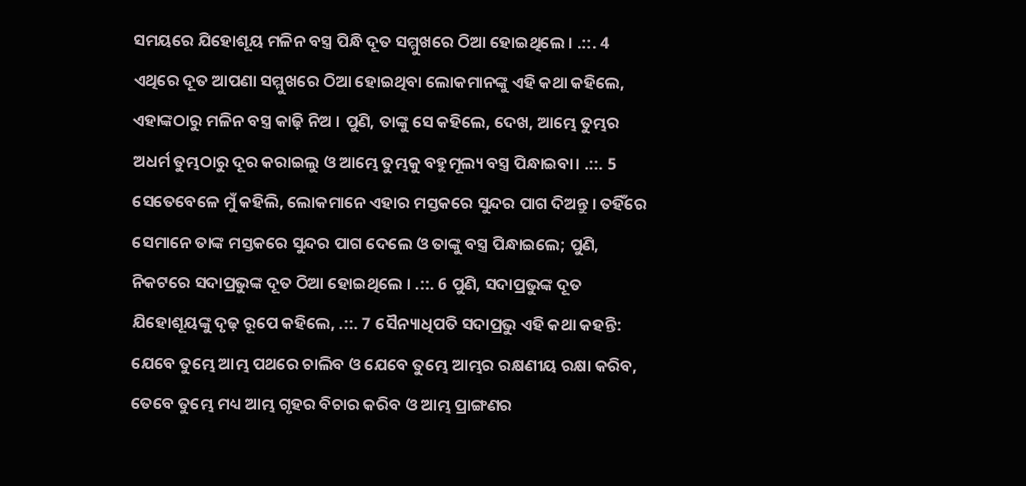ସମୟରେ ଯିହୋଶୂୟ ମଳିନ ବସ୍ତ୍ର ପିନ୍ଧି ଦୂତ ସମ୍ମୁଖରେ ଠିଆ ହୋଇଥିଲେ । .::. 4 ଏଥିରେ ଦୂତ ଆପଣା ସମ୍ମୁଖରେ ଠିଆ ହୋଇଥିବା ଲୋକମାନଙ୍କୁ ଏହି କଥା କହିଲେ, ଏହାଙ୍କଠାରୁ ମଳିନ ବସ୍ତ୍ର କାଢ଼ି ନିଅ । ପୁଣି, ତାଙ୍କୁ ସେ କହିଲେ, ଦେଖ, ଆମ୍ଭେ ତୁମ୍ଭର ଅଧର୍ମ ତୁମ୍ଭଠାରୁ ଦୂର କରାଇଲୁ ଓ ଆମ୍ଭେ ତୁମ୍ଭକୁ ବହୁମୂଲ୍ୟ ବସ୍ତ୍ର ପିନ୍ଧାଇବା। .::. 5 ସେତେବେଳେ ମୁଁ କହିଲି, ଲୋକମାନେ ଏହାର ମସ୍ତକରେ ସୁନ୍ଦର ପାଗ ଦିଅନ୍ତୁ । ତହିଁରେ ସେମାନେ ତାଙ୍କ ମସ୍ତକରେ ସୁନ୍ଦର ପାଗ ଦେଲେ ଓ ତାଙ୍କୁ ବସ୍ତ୍ର ପିନ୍ଧାଇଲେ; ପୁଣି, ନିକଟରେ ସଦାପ୍ରଭୁଙ୍କ ଦୂତ ଠିଆ ହୋଇଥିଲେ । .::. 6 ପୁଣି, ସଦାପ୍ରଭୁଙ୍କ ଦୂତ ଯିହୋଶୂୟଙ୍କୁ ଦୃଢ଼ ରୂପେ କହିଲେ, .::. 7 ସୈନ୍ୟାଧିପତି ସଦାପ୍ରଭୁ ଏହି କଥା କହନ୍ତି: ଯେବେ ତୁମ୍ଭେ ଆମ୍ଭ ପଥରେ ଚାଲିବ ଓ ଯେବେ ତୁମ୍ଭେ ଆମ୍ଭର ରକ୍ଷଣୀୟ ରକ୍ଷା କରିବ, ତେବେ ତୁମ୍ଭେ ମଧ୍ୟ ଆମ୍ଭ ଗୃହର ବିଚାର କରିବ ଓ ଆମ୍ଭ ପ୍ରାଙ୍ଗଣର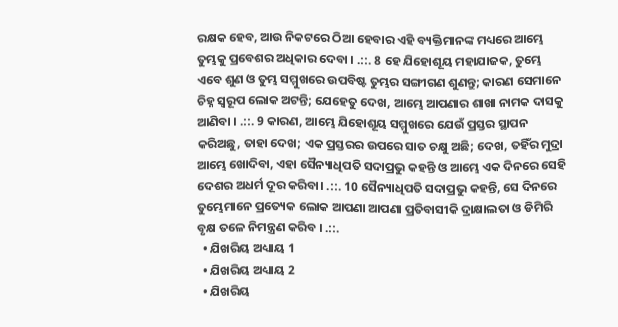ରକ୍ଷକ ହେବ, ଆଉ ନିକଟରେ ଠିଆ ହେବାର ଏହି ବ୍ୟକ୍ତିମାନଙ୍କ ମଧ୍ୟରେ ଆମ୍ଭେ ତୁମ୍ଭକୁ ପ୍ରବେଶର ଅଧିକାର ଦେବା । .::. 8 ହେ ଯିହୋଶୂୟ ମହାଯାଜକ, ତୁମ୍ଭେ ଏବେ ଶୁଣ ଓ ତୁମ୍ଭ ସମ୍ମୁଖରେ ଉପବିଷ୍ଟ ତୁମ୍ଭର ସଙ୍ଗୀଗଣ ଶୁଣନ୍ତୁ; କାରଣ ସେମାନେ ଚିହ୍ନ ସ୍ଵରୂପ ଲୋକ ଅଟନ୍ତି; ଯେହେତୁ ଦେଖ, ଆମ୍ଭେ ଆପଣାର ଶାଖା ନାମକ ଦାସକୁ ଆଣିବା । .::. 9 କାରଣ, ଆମ୍ଭେ ଯିହୋଶୂୟ ସମ୍ମୁଖରେ ଯେଉଁ ପ୍ରସ୍ତର ସ୍ଥାପନ କରିଅଛୁ, ତାହା ଦେଖ; ଏକ ପ୍ରସ୍ତରର ଉପରେ ସାତ ଚକ୍ଷୁ ଅଛି; ଦେଖ, ତହିଁର ମୁଦ୍ରା ଆମ୍ଭେ ଖୋଦିବା, ଏହା ସୈନ୍ୟାଧିପତି ସଦାପ୍ରଭୁ କହନ୍ତି ଓ ଆମ୍ଭେ ଏକ ଦିନରେ ସେହି ଦେଶର ଅଧର୍ମ ଦୂର କରିବା। .::. 10 ସୈନ୍ୟାଧିପତି ସଦାପ୍ରଭୁ କହନ୍ତି, ସେ ଦିନରେ ତୁମ୍ଭେମାନେ ପ୍ରତ୍ୟେକ ଲୋକ ଆପଣା ଆପଣା ପ୍ରତିବାସୀକି ଦ୍ରାକ୍ଷାଲତା ଓ ଡିମିରି ବୃକ୍ଷ ତଳେ ନିମନ୍ତ୍ରଣ କରିବ । .::.
  • ଯିଖରିୟ ଅଧ୍ୟାୟ 1
  • ଯିଖରିୟ ଅଧ୍ୟାୟ 2
  • ଯିଖରିୟ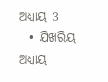ଅଧ୍ୟାୟ 3
  • ଯିଖରିୟ ଅଧ୍ୟାୟ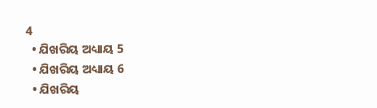4
  • ଯିଖରିୟ ଅଧ୍ୟାୟ 5
  • ଯିଖରିୟ ଅଧ୍ୟାୟ 6
  • ଯିଖରିୟ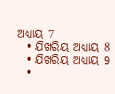ଅଧ୍ୟାୟ 7
  • ଯିଖରିୟ ଅଧ୍ୟାୟ 8
  • ଯିଖରିୟ ଅଧ୍ୟାୟ 9
  •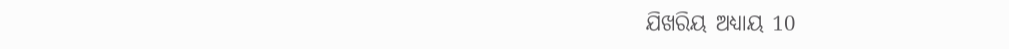ଯିଖରିୟ ଅଧ୍ୟାୟ 10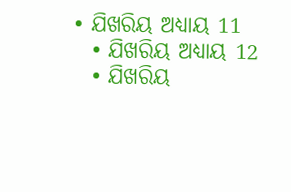• ଯିଖରିୟ ଅଧ୍ୟାୟ 11
  • ଯିଖରିୟ ଅଧ୍ୟାୟ 12
  • ଯିଖରିୟ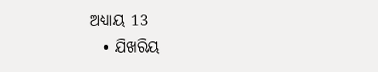ଅଧ୍ୟାୟ 13
  • ଯିଖରିୟ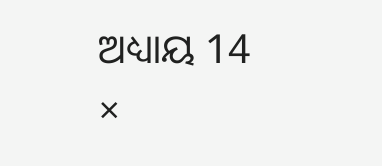ଅଧ୍ୟାୟ 14
×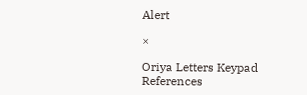Alert

×

Oriya Letters Keypad References